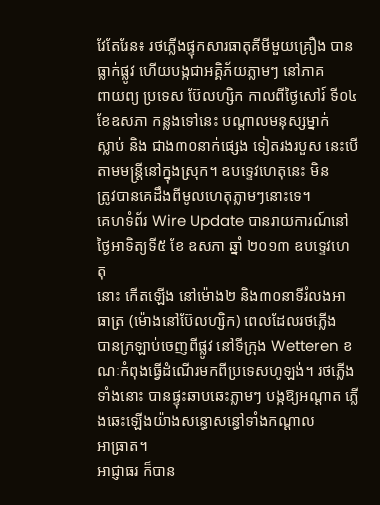វែតែរែន៖ រថភ្លើងផ្ទុកសារធាតុគីមីមួយគ្រឿង បានធ្លាក់ផ្លូវ ហើយបង្កជាអគ្គិភ័យភ្លាមៗ នៅភាគ
ពាយព្យ ប្រទេស ប៊ែលហ្សិក កាលពីថ្ងៃសៅរ៍ ទី០៤ ខែឧសភា កន្លងទៅនេះ បណ្តាលមនុស្សម្នាក់
ស្លាប់ និង ជាង៣០នាក់ផ្សេង ទៀតរងរបួស នេះបើតាមមន្រ្តីនៅក្នុងស្រុក។ ឧបទេ្ទវហេតុនេះ មិន
ត្រូវបានគេដឹងពីមូលហេតុភ្លាមៗនោះទេ។
គេហទំព័រ Wire Update បានរាយការណ៍នៅថ្ងៃអាទិត្យទី៥ ខែ ឧសភា ឆ្នាំ ២០១៣ ឧបទេ្ទវហេតុ
នោះ កើតឡើង នៅម៉ោង២ និង៣០នាទីរំលងអាធាត្រ (ម៉ោងនៅប៊ែលហ្សិក) ពេលដែលរថភ្លើង
បានក្រឡាប់ចេញពីផ្លូវ នៅទីក្រុង Wetteren ខណៈកំពុងធ្វើដំណើរមកពីប្រទេសហូឡង់។ រថភ្លើង
ទាំងនោះ បានផ្ទុះឆាបឆេះភ្លាមៗ បង្កឱ្យអណ្តាត ភ្លើងឆេះឡើងយ៉ាងសន្ធោសន្ធៅទាំងកណ្តាល
អាធ្រាត។
អាជ្ញាធរ ក៏បាន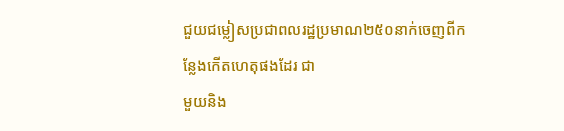ជួយជម្លៀសប្រជាពលរដ្ឋប្រមាណ២៥០នាក់ចេញពីកន្លែងកើតហេតុផងដែរ ជា
មួយនិង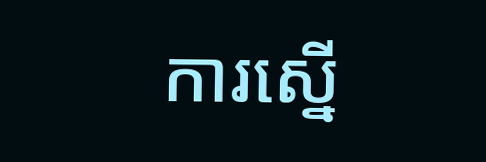ការស្នើ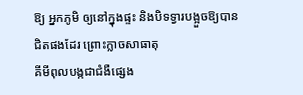ឱ្យ អ្នកភូមិ ឲ្យនៅក្នុងផ្ទះ និងបិទទ្វារបង្អួចឱ្យបានជិតផងដែរ ព្រោះក្លាចសាធាតុ
គីមីពុលបង្កជាជំងឺផ្សេង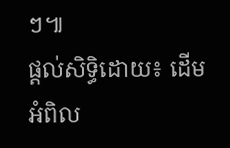ៗ៕
ផ្តល់សិទ្ធិដោយ៖ ដើមអំពិល